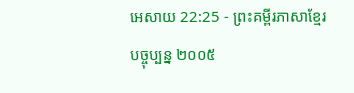អេសាយ 22:25 - ព្រះគម្ពីរភាសាខ្មែរបច្ចុប្បន្ន ២០០៥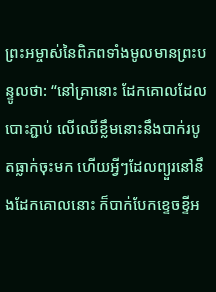ព្រះអម្ចាស់នៃពិភពទាំងមូលមានព្រះបន្ទូលថា: “នៅគ្រានោះ ដែកគោលដែលបោះភ្ជាប់ លើឈើខ្លឹមនោះនឹងបាក់របូតធ្លាក់ចុះមក ហើយអ្វីៗដែលព្យួរនៅនឹងដែកគោលនោះ ក៏បាក់បែកខ្ទេចខ្ទីអ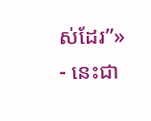ស់ដែរ”» - នេះជា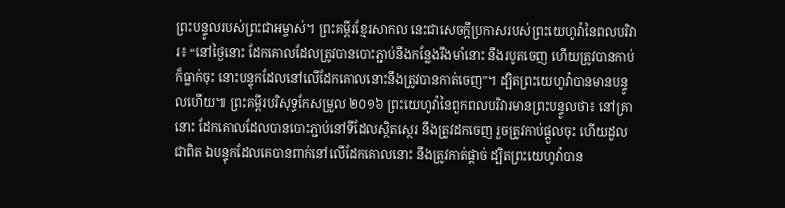ព្រះបន្ទូលរបស់ព្រះជាអម្ចាស់។ ព្រះគម្ពីរខ្មែរសាកល នេះជាសេចក្ដីប្រកាសរបស់ព្រះយេហូវ៉ានៃពលបរិវារ៖ “នៅថ្ងៃនោះ ដែកគោលដែលត្រូវបានបោះភ្ជាប់នឹងកន្លែងរឹងមាំនោះ នឹងរបូតចេញ ហើយត្រូវបានកាប់ ក៏ធ្លាក់ចុះ នោះបន្ទុកដែលនៅលើដែកគោលនោះនឹងត្រូវបានកាត់ចេញ”។ ដ្បិតព្រះយេហូវ៉ាបានមានបន្ទូលហើយ៕ ព្រះគម្ពីរបរិសុទ្ធកែសម្រួល ២០១៦ ព្រះយេហូវ៉ានៃពួកពលបរិវារមានព្រះបន្ទូលថា៖ នៅគ្រានោះ ដែកគោលដែលបានបោះភ្ជាប់នៅទីដែលស្ថិតស្ថេរ នឹងត្រូវដកចេញ រួចត្រូវកាប់ផ្តួលចុះ ហើយដួលជាពិត ឯបន្ទុកដែលគេបានពាក់នៅលើដែកគោលនោះ នឹងត្រូវកាត់ផ្តាច់ ដ្បិតព្រះយេហូវ៉ាបាន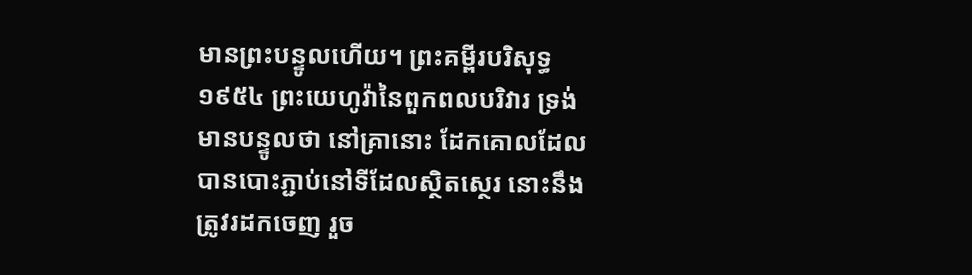មានព្រះបន្ទូលហើយ។ ព្រះគម្ពីរបរិសុទ្ធ ១៩៥៤ ព្រះយេហូវ៉ានៃពួកពលបរិវារ ទ្រង់មានបន្ទូលថា នៅគ្រានោះ ដែកគោលដែលបានបោះភ្ជាប់នៅទីដែលស្ថិតស្ថេរ នោះនឹងត្រូវរដកចេញ រួច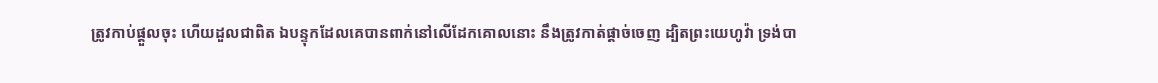ត្រូវកាប់ផ្តួលចុះ ហើយដួលជាពិត ឯបន្ទុកដែលគេបានពាក់នៅលើដែកគោលនោះ នឹងត្រូវកាត់ផ្តាច់ចេញ ដ្បិតព្រះយេហូវ៉ា ទ្រង់បា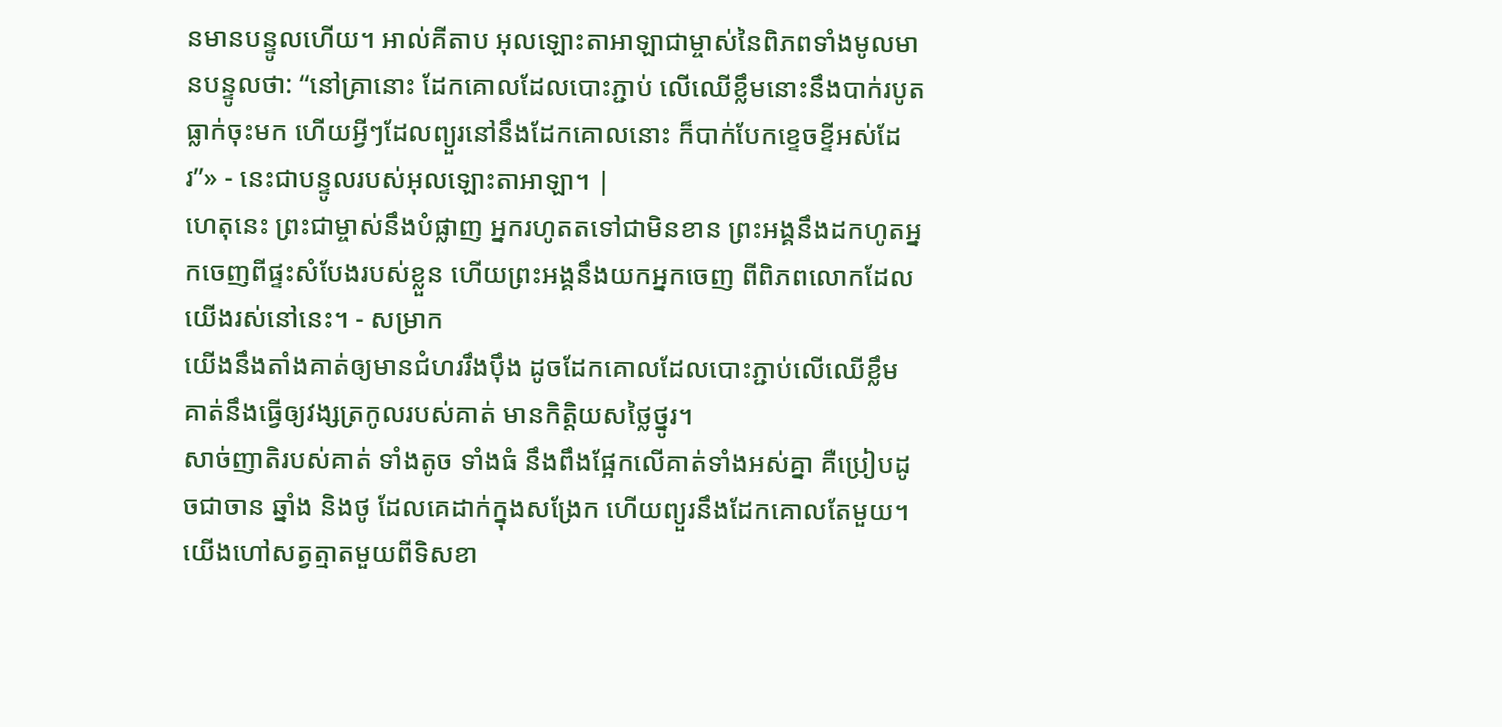នមានបន្ទូលហើយ។ អាល់គីតាប អុលឡោះតាអាឡាជាម្ចាស់នៃពិភពទាំងមូលមានបន្ទូលថា: “នៅគ្រានោះ ដែកគោលដែលបោះភ្ជាប់ លើឈើខ្លឹមនោះនឹងបាក់របូតធ្លាក់ចុះមក ហើយអ្វីៗដែលព្យួរនៅនឹងដែកគោលនោះ ក៏បាក់បែកខ្ទេចខ្ទីអស់ដែរ”» - នេះជាបន្ទូលរបស់អុលឡោះតាអាឡា។ |
ហេតុនេះ ព្រះជាម្ចាស់នឹងបំផ្លាញ អ្នករហូតតទៅជាមិនខាន ព្រះអង្គនឹងដកហូតអ្នកចេញពីផ្ទះសំបែងរបស់ខ្លួន ហើយព្រះអង្គនឹងយកអ្នកចេញ ពីពិភពលោកដែលយើងរស់នៅនេះ។ - សម្រាក
យើងនឹងតាំងគាត់ឲ្យមានជំហររឹងប៉ឹង ដូចដែកគោលដែលបោះភ្ជាប់លើឈើខ្លឹម គាត់នឹងធ្វើឲ្យវង្សត្រកូលរបស់គាត់ មានកិត្តិយសថ្លៃថ្នូរ។
សាច់ញាតិរបស់គាត់ ទាំងតូច ទាំងធំ នឹងពឹងផ្អែកលើគាត់ទាំងអស់គ្នា គឺប្រៀបដូចជាចាន ឆ្នាំង និងថូ ដែលគេដាក់ក្នុងសង្រែក ហើយព្យួរនឹងដែកគោលតែមួយ។
យើងហៅសត្វត្មាតមួយពីទិសខា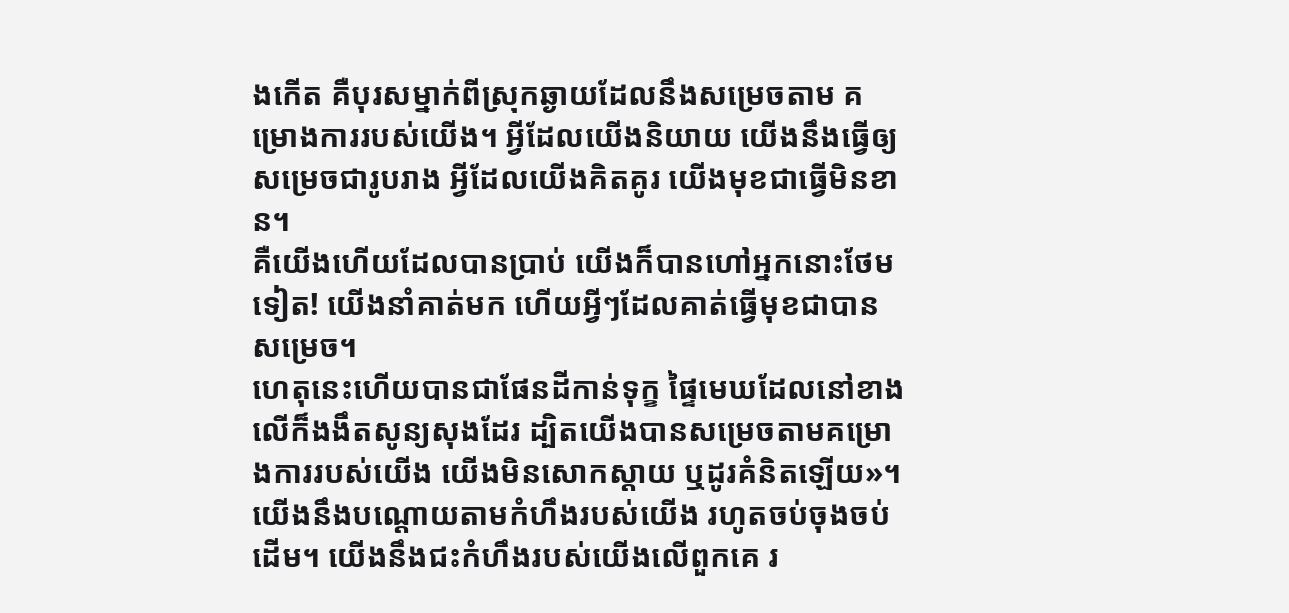ងកើត គឺបុរសម្នាក់ពីស្រុកឆ្ងាយដែលនឹងសម្រេចតាម គម្រោងការរបស់យើង។ អ្វីដែលយើងនិយាយ យើងនឹងធ្វើឲ្យសម្រេចជារូបរាង អ្វីដែលយើងគិតគូរ យើងមុខជាធ្វើមិនខាន។
គឺយើងហើយដែលបានប្រាប់ យើងក៏បានហៅអ្នកនោះថែមទៀត! យើងនាំគាត់មក ហើយអ្វីៗដែលគាត់ធ្វើមុខជាបានសម្រេច។
ហេតុនេះហើយបានជាផែនដីកាន់ទុក្ខ ផ្ទៃមេឃដែលនៅខាងលើក៏ងងឹតសូន្យសុងដែរ ដ្បិតយើងបានសម្រេចតាមគម្រោងការរបស់យើង យើងមិនសោកស្ដាយ ឬដូរគំនិតឡើយ»។
យើងនឹងបណ្ដោយតាមកំហឹងរបស់យើង រហូតចប់ចុងចប់ដើម។ យើងនឹងជះកំហឹងរបស់យើងលើពួកគេ រ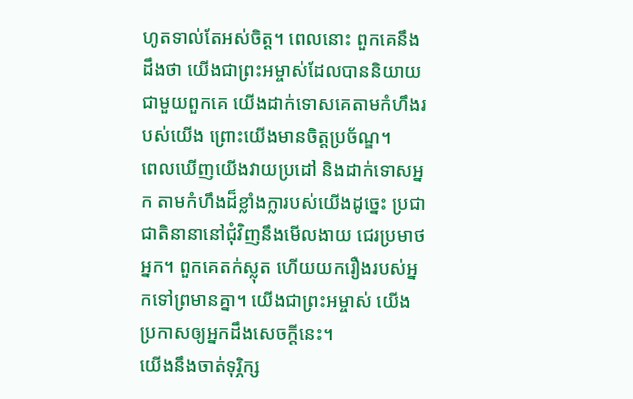ហូតទាល់តែអស់ចិត្ត។ ពេលនោះ ពួកគេនឹងដឹងថា យើងជាព្រះអម្ចាស់ដែលបាននិយាយជាមួយពួកគេ យើងដាក់ទោសគេតាមកំហឹងរបស់យើង ព្រោះយើងមានចិត្តប្រច័ណ្ឌ។
ពេលឃើញយើងវាយប្រដៅ និងដាក់ទោសអ្នក តាមកំហឹងដ៏ខ្លាំងក្លារបស់យើងដូច្នេះ ប្រជាជាតិនានានៅជុំវិញនឹងមើលងាយ ជេរប្រមាថអ្នក។ ពួកគេតក់ស្លុត ហើយយករឿងរបស់អ្នកទៅព្រមានគ្នា។ យើងជាព្រះអម្ចាស់ យើងប្រកាសឲ្យអ្នកដឹងសេចក្ដីនេះ។
យើងនឹងចាត់ទុរ្ភិក្ស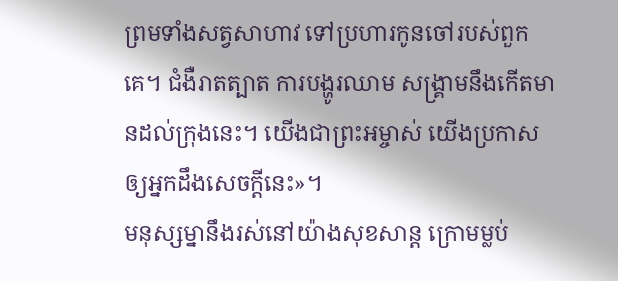ព្រមទាំងសត្វសាហាវ ទៅប្រហារកូនចៅរបស់ពួកគេ។ ជំងឺរាតត្បាត ការបង្ហូរឈាម សង្គ្រាមនឹងកើតមានដល់ក្រុងនេះ។ យើងជាព្រះអម្ចាស់ យើងប្រកាសឲ្យអ្នកដឹងសេចក្ដីនេះ»។
មនុស្សម្នានឹងរស់នៅយ៉ាងសុខសាន្ត ក្រោមម្លប់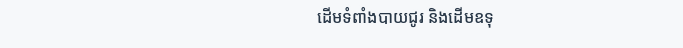ដើមទំពាំងបាយជូរ និងដើមឧទុ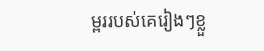ម្ពររបស់គេរៀងៗខ្លួ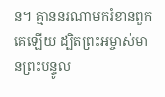ន។ គ្មាននរណាមករំខានពួកគេឡើយ ដ្បិតព្រះអម្ចាស់មានព្រះបន្ទូល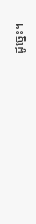ដូច្នេះ។